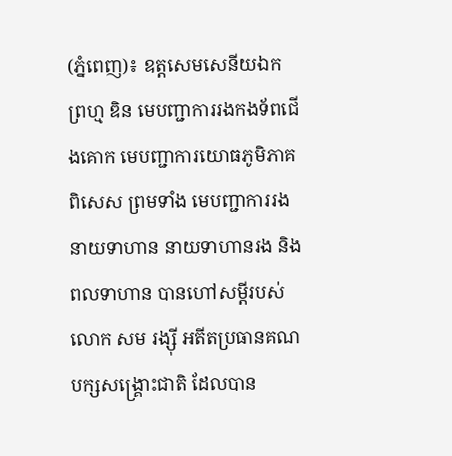(ភ្នំពេញ)៖ ឧត្តសេមសេនីយឯក ព្រហ្ម ឌិន មេបញ្ជាការរងកងទ័ពជើងគោក មេបញ្ជាការយោធភូមិភាគពិសេស ព្រមទាំង មេបញ្ជាការរង នាយទាហាន នាយទាហានរង និងពលទាហាន បានហៅសម្តីរបស់លោក សម រង្ស៊ី អតីតប្រធានគណបក្សសង្រ្គោះជាតិ ដែលបាន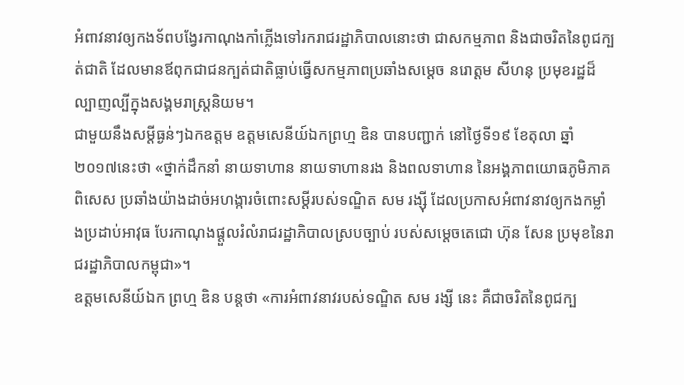អំពាវនាវឲ្យកងទ័ពបង្វែរកាណុងកាំភ្លើងទៅរករាជរដ្ឋាភិបាលនោះថា ជាសកម្មភាព និងជាចរិតនៃពូជក្បត់ជាតិ ដែលមានឪពុកជាជនក្បត់ជាតិធ្លាប់ធ្វើសកម្មភាពប្រឆាំងសម្តេច នរោត្តម សីហនុ ប្រមុខរដ្ឋដ៏ល្បាញល្បីក្នុងសង្គមរាស្រ្តនិយម។
ជាមួយនឹងសម្តីធ្ងន់ៗឯកឧត្តម ឧត្តមសេនីយ៍ឯកព្រហ្ម ឌិន បានបញ្ជាក់ នៅថ្ងៃទី១៩ ខែតុលា ឆ្នាំ២០១៧នេះថា «ថ្នាក់ដឹកនាំ នាយទាហាន នាយទាហានរង និងពលទាហាន នៃអង្គភាពយោធភូមិភាគពិសេស ប្រឆាំងយ៉ាងដាច់អហង្ការចំពោះសម្ដីរបស់ទណ្ឌិត សម រង្ស៊ី ដែលប្រកាសអំពាវនាវឲ្យកងកម្លាំងប្រដាប់អាវុធ បែរកាណុងផ្តួលរំលំរាជរដ្ឋាភិបាលស្របច្បាប់ របស់សម្តេចតេជោ ហ៊ុន សែន ប្រមុខនៃរាជរដ្ឋាភិបាលកម្ពុជា»។
ឧត្តមសេនីយ៍ឯក ព្រហ្ម ឌិន បន្តថា «ការអំពាវនាវរបស់ទណ្ឌិត សម រង្សី នេះ គឺជាចរិតនៃពូជក្ប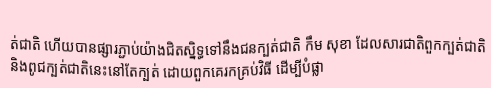ត់ជាតិ ហើយបានផ្សារភ្ជាប់យ៉ាងជិតស្និទ្ធទៅនឹងជនក្បត់ជាតិ កឹម សុខា ដែលសារជាតិពួកក្បត់ជាតិ និងពូជក្បត់ជាតិនេះនៅតែក្បត់ ដោយពួកគេរកគ្រប់វិធី ដើម្បីបំផ្លា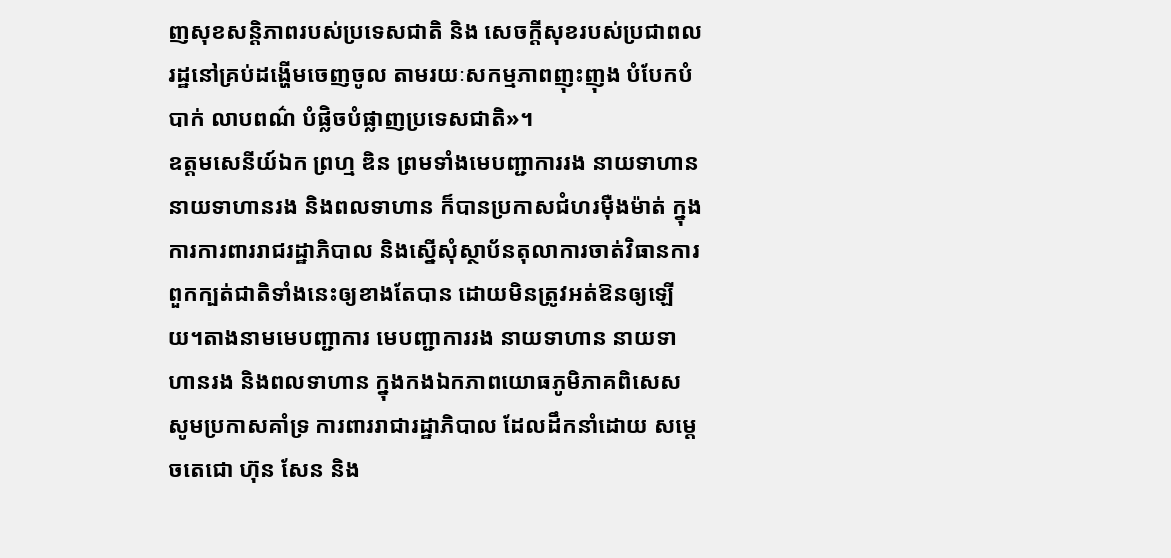ញសុខសន្តិភាពរបស់ប្រទេសជាតិ និង សេចក្តីសុខរបស់ប្រជាពលរដ្ឋនៅគ្រប់ដង្ហើមចេញចូល តាមរយៈសកម្មភាពញុះញុង បំបែកបំបាក់ លាបពណ៌ បំផ្លិចបំផ្លាញប្រទេសជាតិ»។
ឧត្តមសេនីយ៍ឯក ព្រហ្ម ឌិន ព្រមទាំងមេបញ្ជាការរង នាយទាហាន នាយទាហានរង និងពលទាហាន ក៏បានប្រកាសជំហរម៉ឺងម៉ាត់ ក្នុងការការពាររាជរដ្ឋាភិបាល និងស្នើសុំស្ថាប័នតុលាការចាត់វិធានការពួកក្បត់ជាតិទាំងនេះឲ្យខាងតែបាន ដោយមិនត្រូវអត់ឱនឲ្យឡើយ។តាងនាមមេបញ្ជាការ មេបញ្ជាការរង នាយទាហាន នាយទាហានរង និងពលទាហាន ក្នុងកងឯកភាពយោធភូមិភាគពិសេស សូមប្រកាសគាំទ្រ ការពាររាជារដ្ឋាភិបាល ដែលដឹកនាំដោយ សម្តេចតេជោ ហ៊ុន សែន និង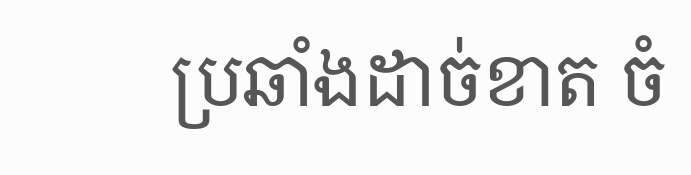ប្រឆាំងដាច់ខាត ចំ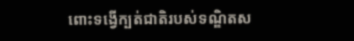ពោះទង្វើក្បត់ជាតិរបស់ទណ្ឌិតស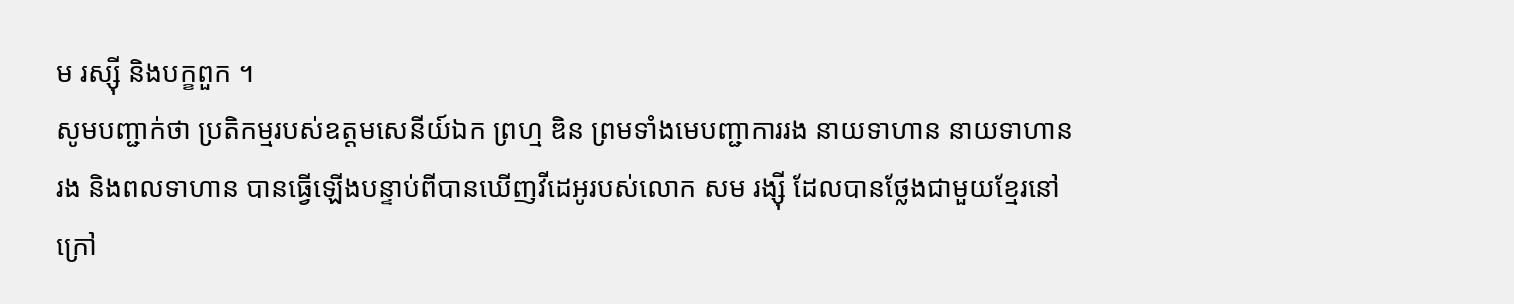ម រស្ស៊ី និងបក្ខពួក ។
សូមបញ្ជាក់ថា ប្រតិកម្មរបស់ឧត្តមសេនីយ៍ឯក ព្រហ្ម ឌិន ព្រមទាំងមេបញ្ជាការរង នាយទាហាន នាយទាហានរង និងពលទាហាន បានធ្វើឡើងបន្ទាប់ពីបានឃើញវីដេអូរបស់លោក សម រង្ស៊ី ដែលបានថ្លែងជាមួយខ្មែរនៅក្រៅ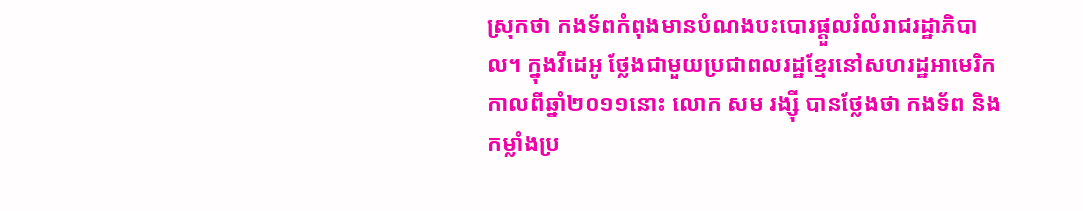ស្រុកថា កងទ័ពកំពុងមានបំណងបះបោរផ្តួលរំលំរាជរដ្ឋាភិបាល។ ក្នុងវីដេអូ ថ្លែងជាមួយប្រជាពលរដ្ឋខ្មែរនៅសហរដ្ឋអាមេរិក កាលពីឆ្នាំ២០១១នោះ លោក សម រង្ស៊ី បានថ្លែងថា កងទ័ព និងកម្លាំងប្រ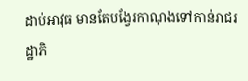ដាប់អាវុធ មានតែបង្វែរកាណុងទៅកាន់រាជរដ្ឋាភិ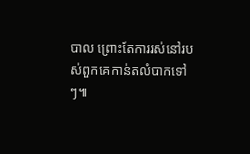បាល ព្រោះតែការរស់នៅរបស់ពួកគេកាន់តលំបាកទៅៗ៕